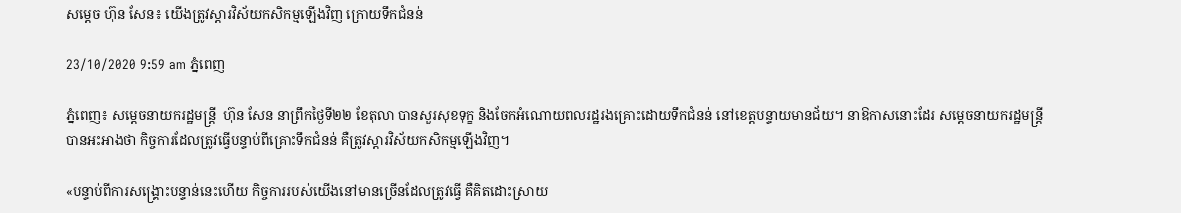សម្ដេច ហ៊ុន សែន៖ យើងត្រូវស្ដារវិស័យកសិកម្មឡើងវិញ ក្រោយទឹកជំនន់

23/10/2020 9:59 am ភ្នំពេញ

ភ្នំពេញ៖ សម្ដេចនាយករដ្ឋមន្រ្តី  ហ៊ុន សែន នាព្រឹកថ្ងៃទី២២ ខែតុលា បានសួរសុខទុក្ខ និងចែកអំណោយពលរដ្ឋរងគ្រោះដោយទឹកជំនន់ នៅខេត្តបន្ទាយមានជ័យ។ នាឱកាសនោះដែរ សម្ដេចនាយករដ្ឋមន្រ្តី បានអះអាងថា កិច្ចការដែលត្រូវធ្វើបន្ទាប់ពីគ្រោះទឹកជំនន់ គឺត្រូវស្ដារវិស័យកសិកម្មឡើងវិញ។

«បន្ទាប់ពីការសង្គ្រោះបន្ទាន់នេះហើយ កិច្ចការរបស់យើងនៅមានច្រើនដែលត្រូវធ្វើ គឺគិតដោះស្រាយ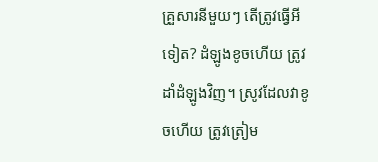គ្រួសារនីមួយៗ តើត្រូវធ្វើអីទៀត? ដំឡូងខូចហើយ ត្រូវដាំដំឡូងវិញ។ ស្រូវដែលវាខូចហើយ ត្រូវត្រៀម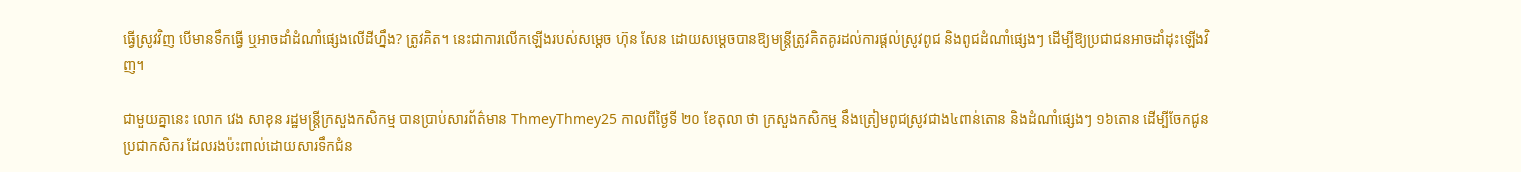ធ្វើស្រូវវិញ បើមានទឹកធ្វើ ឬអាចដាំដំណាំផ្សេងលើដីហ្នឹង? ត្រូវគិត។ នេះជាការលើកឡើងរបស់សម្ដេច ហ៊ុន សែន ដោយសម្តេចបានឱ្យមន្រ្តីត្រូវគិតគូរដល់ការផ្ដល់ស្រូវពូជ និងពូជដំណាំផ្សេងៗ ដើម្បីឱ្យប្រជាជនអាចដាំដុះឡើងវិញ។

ជាមួយគ្នានេះ លោក វេង សាខុន រដ្ឋមន្រ្តីក្រសួងកសិកម្ម បានប្រាប់សារព័ត៌មាន ThmeyThmey25 កាលពីថ្ងៃទី ២០ ខែតុលា ថា ក្រសួងកសិកម្ម នឹងត្រៀមពូជស្រូវជាង៤ពាន់តោន និងដំណាំផ្សេងៗ ១៦តោន ដើម្បីចែកជូនប្រជាកសិករ ដែលរងប៉ះពាល់ដោយសារទឹកជំន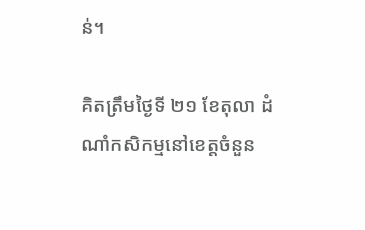ន់។

គិតត្រឹមថ្ងៃទី ២១ ខែតុលា ដំណាំកសិកម្មនៅខេត្តចំនួន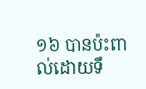១៦ បានប៉ះពាល់ដោយទឹ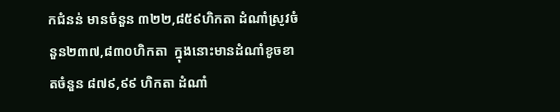កជំនន់ មានចំនួន ៣២២,៨៥៩ហិកតា ដំណាំស្រូវចំនួន២៣៧,៨៣០ហិកតា  ក្នុងនោះមានដំណាំខូចខាតចំនួន ៨៧៩,៩៩ ហិកតា ដំណាំ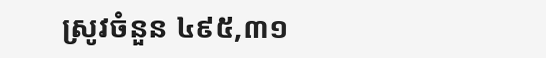ស្រូវចំនួន ៤៩៥,៣១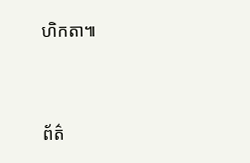ហិកតា៕




ព័ត៌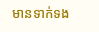មានទាក់ទង